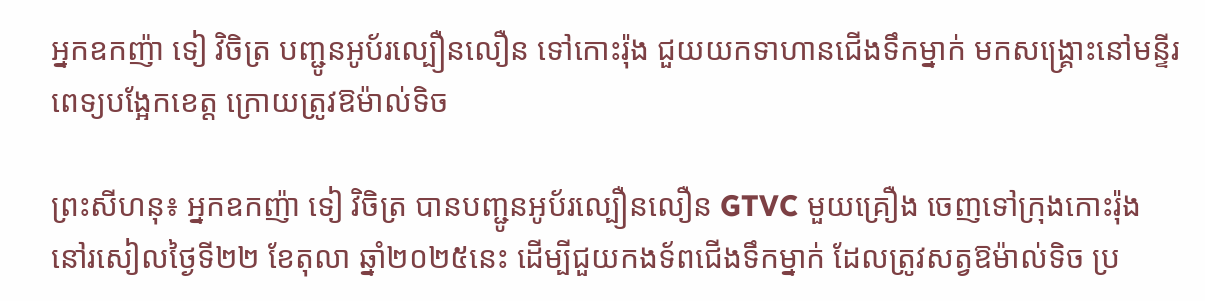អ្នកឧកញ៉ា ទៀ វិចិត្រ បញ្ជូនអូប័រល្បឿនលឿន ទៅកោះរ៉ុង ជួយយកទាហានជេីងទឹកម្នាក់ មកសង្គ្រោះនៅមន្ទីរពេទ្យបង្អែកខេត្ត ក្រោយត្រូវឱម៉ាល់ទិច

ព្រះសីហនុ៖ អ្នកឧកញ៉ា ទៀ វិចិត្រ បានបញ្ជូនអូប័រល្បឿនលឿន GTVC មួយគ្រឿង ចេញទៅក្រុងកោះរ៉ុង នៅរសៀលថ្ងៃទី២២ ខែតុលា ឆ្នាំ២០២៥នេះ ដើម្បីជួយកងទ័ពជើងទឹកម្នាក់ ដែលត្រូវសត្វឱម៉ាល់ទិច ប្រ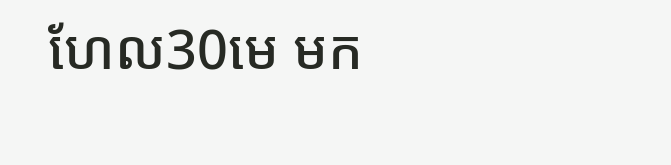ហែល30មេ មក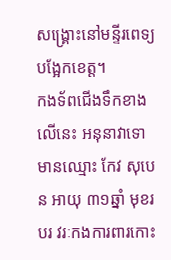សង្គ្រោះនៅមន្ទីរពេទ្យបង្អែកខេត្ត។
កងទ័ពជើងទឹកខាងលេីនេះ អនុនាវាទោ មានឈ្មោះ កែវ សុបេន អាយុ ៣១ឆ្នាំ មុខរបរ វរៈកងការពារកោះ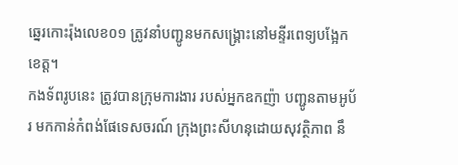ឆ្នេរកោះរ៉ុងលេខ០១ ត្រូវនាំបញ្ជូនមកសង្គ្រោះនៅមន្ទីរពេទ្យបង្អែកខេត្ត។
កងទ័ពរូបនេះ ត្រូវបានក្រុមការងារ របស់អ្នកឧកញ៉ា បញ្ជូនតាមអូប័រ មកកាន់កំពង់ផែទេសចរណ៍ ក្រុងព្រះសីហនុដោយសុវត្ថិភាព នឹ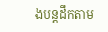ងបន្តដឹកតាម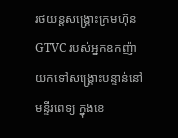រថយន្តសង្គ្រោះក្រមហ៊ុន GTVC របស់អ្នកឧកញ៉ា យកទៅសង្គ្រោះបន្ទាន់នៅមន្ទីរពេទ្យ ក្នុងខេ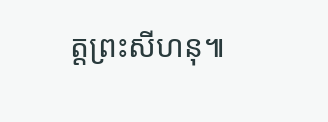ត្តព្រះសីហនុ៕